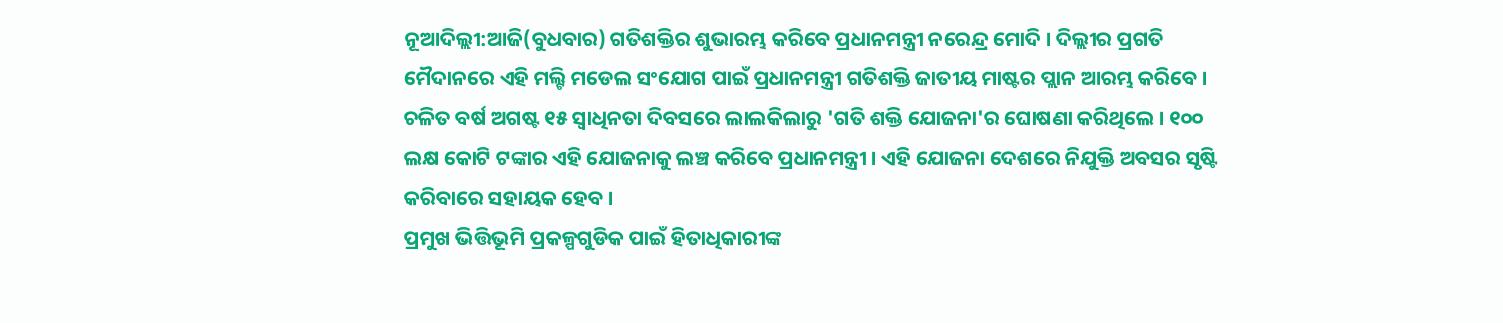ନୂଆଦିଲ୍ଲୀ:ଆଜି(ବୁଧବାର) ଗତିଶକ୍ତିର ଶୁଭାରମ୍ଭ କରିବେ ପ୍ରଧାନମନ୍ତ୍ରୀ ନରେନ୍ଦ୍ର ମୋଦି । ଦିଲ୍ଲୀର ପ୍ରଗତି ମୈଦାନରେ ଏହି ମଲ୍ଟି ମଡେଲ ସଂଯୋଗ ପାଇଁ ପ୍ରଧାନମନ୍ତ୍ରୀ ଗତିଶକ୍ତି ଜାତୀୟ ମାଷ୍ଟର ପ୍ଲାନ ଆରମ୍ଭ କରିବେ । ଚଳିତ ବର୍ଷ ଅଗଷ୍ଟ ୧୫ ସ୍ବାଧିନତା ଦିବସରେ ଲାଲକିଲାରୁ 'ଗତି ଶକ୍ତି ଯୋଜନା'ର ଘୋଷଣା କରିଥିଲେ । ୧୦୦ ଲକ୍ଷ କୋଟି ଟଙ୍କାର ଏହି ଯୋଜନାକୁ ଲଞ୍ଚ କରିବେ ପ୍ରଧାନମନ୍ତ୍ରୀ । ଏହି ଯୋଜନା ଦେଶରେ ନିଯୁକ୍ତି ଅବସର ସୃଷ୍ଟି କରିବାରେ ସହାୟକ ହେବ ।
ପ୍ରମୁଖ ଭିତ୍ତିଭୂମି ପ୍ରକଳ୍ପଗୁଡିକ ପାଇଁ ହିତାଧିକାରୀଙ୍କ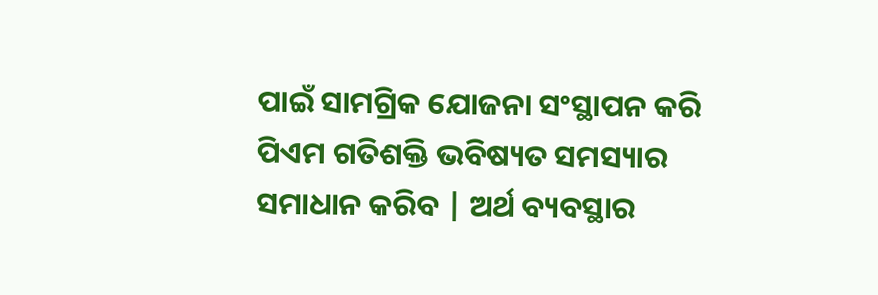ପାଇଁ ସାମଗ୍ରିକ ଯୋଜନା ସଂସ୍ଥାପନ କରି ପିଏମ ଗତିଶକ୍ତି ଭବିଷ୍ୟତ ସମସ୍ୟାର ସମାଧାନ କରିବ | ଅର୍ଥ ବ୍ୟବସ୍ଥାର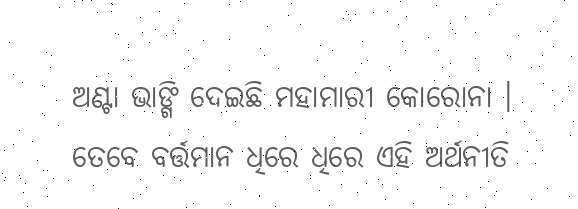ଅଣ୍ଟା ଭାଙ୍ଗି ଦେଇଛି ମହାମାରୀ କୋରୋନା । ତେବେ ବର୍ତ୍ତମାନ ଧିରେ ଧିରେ ଏହି ଅର୍ଥନୀତି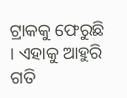ଟ୍ରାକକୁ ଫେରୁଛି । ଏହାକୁ ଆହୁରି ଗତି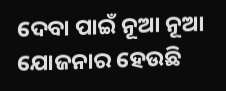ଦେବା ପାଇଁ ନୂଆ ନୂଆ ଯୋଜନାର ହେଉଛି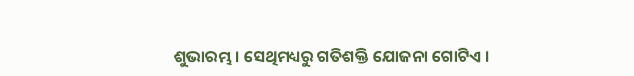ଶୁଭାରମ୍ଭ । ସେଥିମଧ୍ୟରୁ ଗତିଶକ୍ତି ଯୋଜନା ଗୋଟିଏ ।